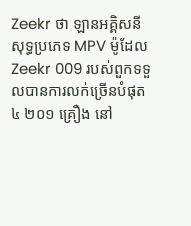Zeekr ថា ឡានអគ្គិសនីសុទ្ធប្រភេទ MPV ម៉ូដែល Zeekr 009 របស់ពួកទទួលបានការលក់ច្រើនបំផុត ៤ ២០១ គ្រឿង នៅ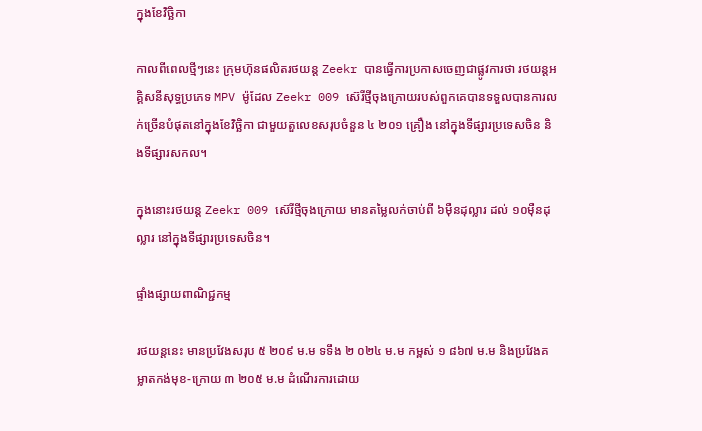ក្នុងខែវិច្ឆិកា

កាលពីពេលថ្មីៗនេះ ក្រុមហ៊ុនផលិតរថយន្ត Zeekr បានធ្វើការប្រកាសចេញជាផ្លូវការថា រថយន្តអគ្គិសនីសុទ្ធប្រភេទ MPV ម៉ូដែល Zeekr 009 ស៊េរីថ្មីចុងក្រោយរបស់ពួកគេបានទទួលបានការលក់ច្រើនបំផុតនៅក្នុងខែវិច្ឆិកា ជាមួយតួលេខសរុបចំនួន ៤ ២០១ គ្រឿង នៅក្នុងទីផ្សារប្រទេសចិន និងទីផ្សារសកល។

ក្នុងនោះរថយន្ត Zeekr 009 ស៊េរីថ្មីចុងក្រោយ មានតម្លៃលក់ចាប់ពី ៦មុឺនដុល្លារ ដល់ ១០មុឺនដុល្លារ នៅក្នុងទីផ្សារប្រទេសចិន។

ផ្ទាំងផ្សាយពាណិជ្ជកម្ម

រថយន្តនេះ មានប្រវែងសរុប ៥ ២០៩ ម.ម ទទឹង ២ ០២៤ ម.ម កម្ពស់ ១ ៨៦៧ ម.ម និងប្រវែងគម្លាតកង់មុខ-ក្រោយ ៣ ២០៥ ម.ម ដំណើរការដោយ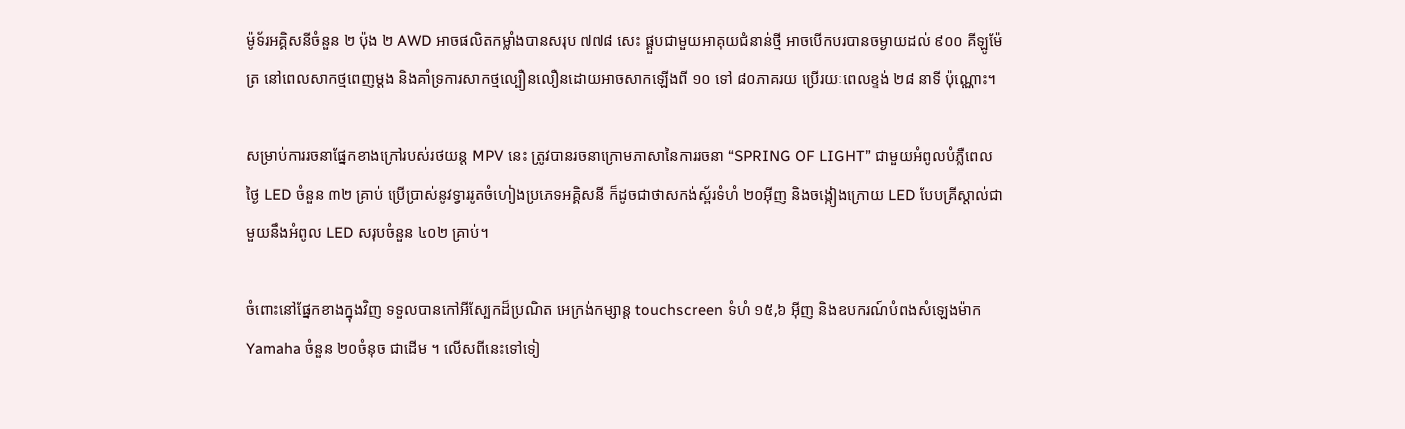ម៉ូទ័រអគ្គិសនីចំនួន ២ ប៉ុង ២ AWD អាចផលិតកម្លាំងបានសរុប ៧៧៨ សេះ ផ្គួបជាមួយអាគុយជំនាន់ថ្មី អាចបើកបរបានចម្ងាយដល់ ៩០០ គីឡូម៉ែត្រ នៅពេលសាកថ្មពេញម្តង និងគាំទ្រការសាកថ្មល្បឿនលឿនដោយអាចសាកឡើងពី ១០ ទៅ ៨០ភាគរយ ប្រើរយៈពេលខ្ទង់ ២៨ នាទី ប៉ុណ្ណោះ។

សម្រាប់ការរចនាផ្នែកខាងក្រៅរបស់រថយន្ត MPV នេះ ត្រូវបានរចនាក្រោមភាសានៃការរចនា “SPRING OF LIGHT” ជាមួយអំពូលបំភ្លឺពេលថ្ងៃ LED ចំនួន ៣២ គ្រាប់ ប្រើប្រាស់នូវទ្វាររូតចំហៀងប្រភេទអគ្គិសនី ក៏ដូចជាថាសកង់ស្ព័រទំហំ ២០អ៊ីញ និងចង្កៀងក្រោយ LED បែបគ្រីស្តាល់ជាមួយនឹងអំពូល LED សរុបចំនួន ៤០២ គ្រាប់។

ចំពោះនៅផ្នែកខាងក្នុងវិញ ទទួលបានកៅអីស្បែកដ៏ប្រណិត អេក្រង់កម្សាន្ត touchscreen ទំហំ ១៥,៦ អ៊ីញ និងឧបករណ៍បំពងសំឡេងម៉ាក Yamaha ចំនួន ២០ចំនុច ជាដើម ។ លើសពីនេះទៅទៀ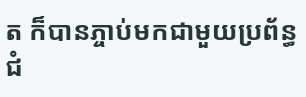ត ក៏បានភ្ចាប់មកជាមួយប្រព័ន្ធជំ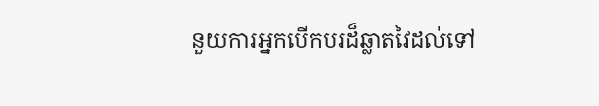នួយការអ្នកបើកបរដ៏ឆ្លាតវៃដល់ទៅ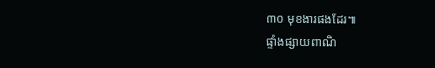៣០ មុខងារផងដែរ៕
ផ្ទាំងផ្សាយពាណិ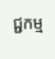ជ្ជកម្ម